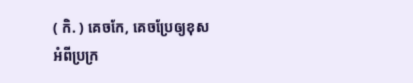( កិ. ) គេចកែ, គេចប្រែឲ្យខុសអំពីប្រក្រ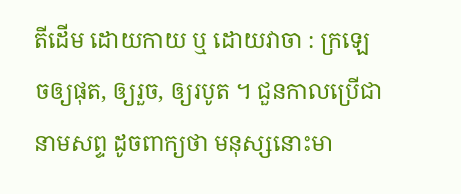តីដើម ដោយកាយ ឬ ដោយវាចា : ក្រឡេចឲ្យផុត, ឲ្យរួច, ឲ្យរបូត ។ ជួនកាលប្រើជានាមសព្ទ ដូចពាក្យថា មនុស្សនោះមា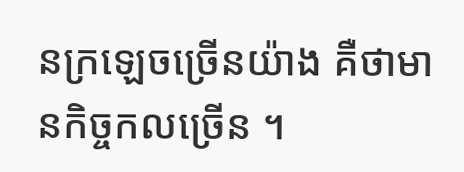នក្រឡេចច្រើនយ៉ាង គឺថាមានកិច្ចកលច្រើន ។